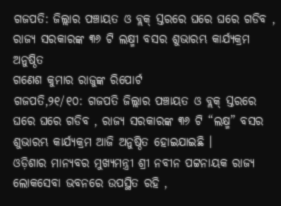ଗଜପତି: ଜିଲ୍ଲାର ପଞ୍ଚାୟତ ଓ ବ୍ଲକ୍ ସ୍ତରରେ ଘରେ ଘରେ ଗଡିବ , ରାଜ୍ୟ ସରକାରଙ୍କ ୩୬ ଟି ଲକ୍ଷ୍ମୀ ବସର ଶୁଭାରମ୍ଭ କାର୍ଯ୍ୟକ୍ରମ ଅନୁଷ୍ଠିତ
ଗଣେଶ କୁମାର ରାଜୁଙ୍କ ରିପୋର୍ଟ
ଗଜପତି,୨୧/୧୦: ଗଜପତି ଜିଲ୍ଲାର ପଞ୍ଚାୟତ ଓ ବ୍ଲକ୍ ସ୍ତରରେ ଘରେ ଘରେ ଗଡିବ , ରାଜ୍ୟ ସରକାରଙ୍କ ୩୬ ଟି “ଲକ୍ଷ୍ମ” ବସର ଶୁଭାରମ୍ଭ କାର୍ଯ୍ୟକ୍ରମ ଆଜି ଅନୁଷ୍ଠିତ ହୋଇଯାଇଛି ।
ଓଡ଼ିଶାର ମାନ୍ୟବର ମୁଖ୍ୟମନ୍ତ୍ରୀ ଶ୍ରୀ ନବୀନ ପଟ୍ଟନାୟକ ରାଜ୍ୟ ଲୋକସେବା ଭବନରେ ଉପସ୍ଥିତ ରହି ,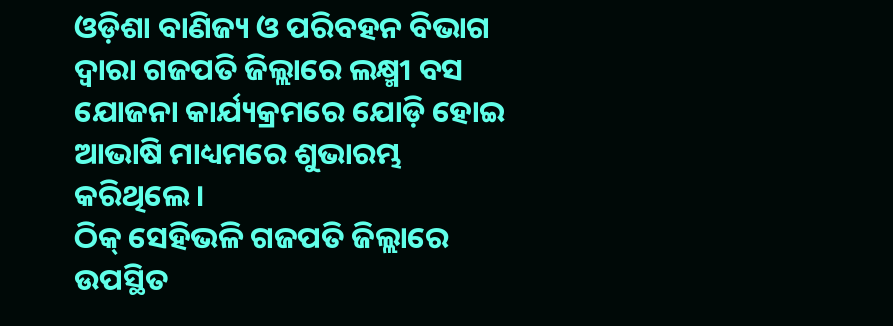ଓଡ଼ିଶା ବାଣିଜ୍ୟ ଓ ପରିବହନ ବିଭାଗ ଦ୍ଵାରା ଗଜପତି ଜିଲ୍ଲାରେ ଲକ୍ଷ୍ମୀ ବସ ଯୋଜନା କାର୍ଯ୍ୟକ୍ରମରେ ଯୋଡ଼ି ହୋଇ ଆଭାଷି ମାଧ୍ୟମରେ ଶୁଭାରମ୍ଭ କରିଥିଲେ ।
ଠିକ୍ ସେହିଭଳି ଗଜପତି ଜିଲ୍ଲାରେ ଉପସ୍ଥିତ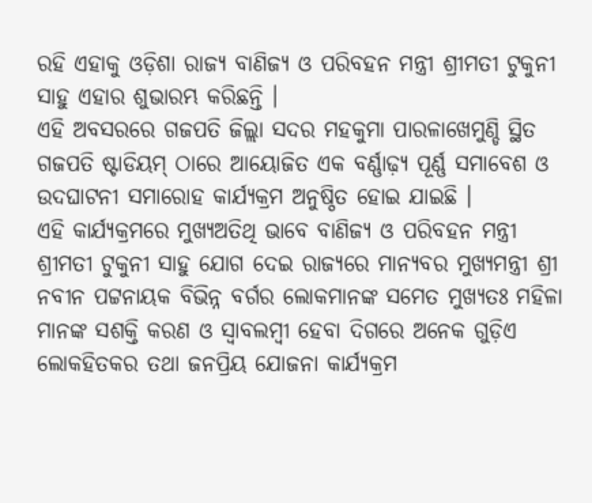ରହି ଏହାକୁ ଓଡ଼ିଶା ରାଜ୍ୟ ବାଣିଜ୍ୟ ଓ ପରିବହନ ମନ୍ତ୍ରୀ ଶ୍ରୀମତୀ ଟୁକୁନୀ ସାହୁ ଏହାର ଶୁଭାରମ୍ଭ କରିଛନ୍ତି ।
ଏହି ଅବସରରେ ଗଜପତି ଜିଲ୍ଲା ସଦର ମହକୁମା ପାରଳାଖେମୁଣ୍ଡି ସ୍ଥିତ ଗଜପତି ଷ୍ଟାଡିୟମ୍ ଠାରେ ଆୟୋଜିତ ଏକ ବର୍ଣ୍ଣାଢ଼୍ୟ ପୂର୍ଣ୍ଣ ସମାବେଶ ଓ ଉଦଘାଟନୀ ସମାରୋହ କାର୍ଯ୍ୟକ୍ରମ ଅନୁଷ୍ଠିତ ହୋଇ ଯାଇଛି ।
ଏହି କାର୍ଯ୍ୟକ୍ରମରେ ମୁଖ୍ୟଅତିଥି ଭାବେ ବାଣିଜ୍ୟ ଓ ପରିବହନ ମନ୍ତ୍ରୀ ଶ୍ରୀମତୀ ଟୁକୁନୀ ସାହୁ ଯୋଗ ଦେଇ ରାଜ୍ୟରେ ମାନ୍ୟବର ମୁଖ୍ୟମନ୍ତ୍ରୀ ଶ୍ରୀ ନବୀନ ପଟ୍ଟନାୟକ ବିଭିନ୍ନ ବର୍ଗର ଲୋକମାନଙ୍କ ସମେତ ମୁଖ୍ୟତଃ ମହିଳା ମାନଙ୍କ ସଶକ୍ତି କରଣ ଓ ସ୍ୱାବଲମ୍ବୀ ହେବା ଦିଗରେ ଅନେକ ଗୁଡ଼ିଏ ଲୋକହିତକର ତଥା ଜନପ୍ରିୟ ଯୋଜନା କାର୍ଯ୍ୟକ୍ରମ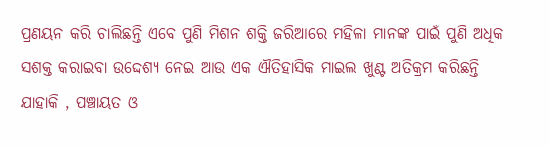ପ୍ରଣୟନ କରି ଚାଲିଛନ୍ତି ଏବେ ପୁଣି ମିଶନ ଶକ୍ତି ଜରିଆରେ ମହିଳା ମାନଙ୍କ ପାଇଁ ପୁଣି ଅଧିକ ସଶକ୍ତ କରାଇବା ଉଦ୍ଦେଶ୍ୟ ନେଇ ଆଉ ଏକ ଐତିହାସିକ ମାଇଲ ଖୁଣ୍ଟ ଅତିକ୍ରମ କରିଛନ୍ତି ଯାହାକି , ପଞ୍ଚାୟତ ଓ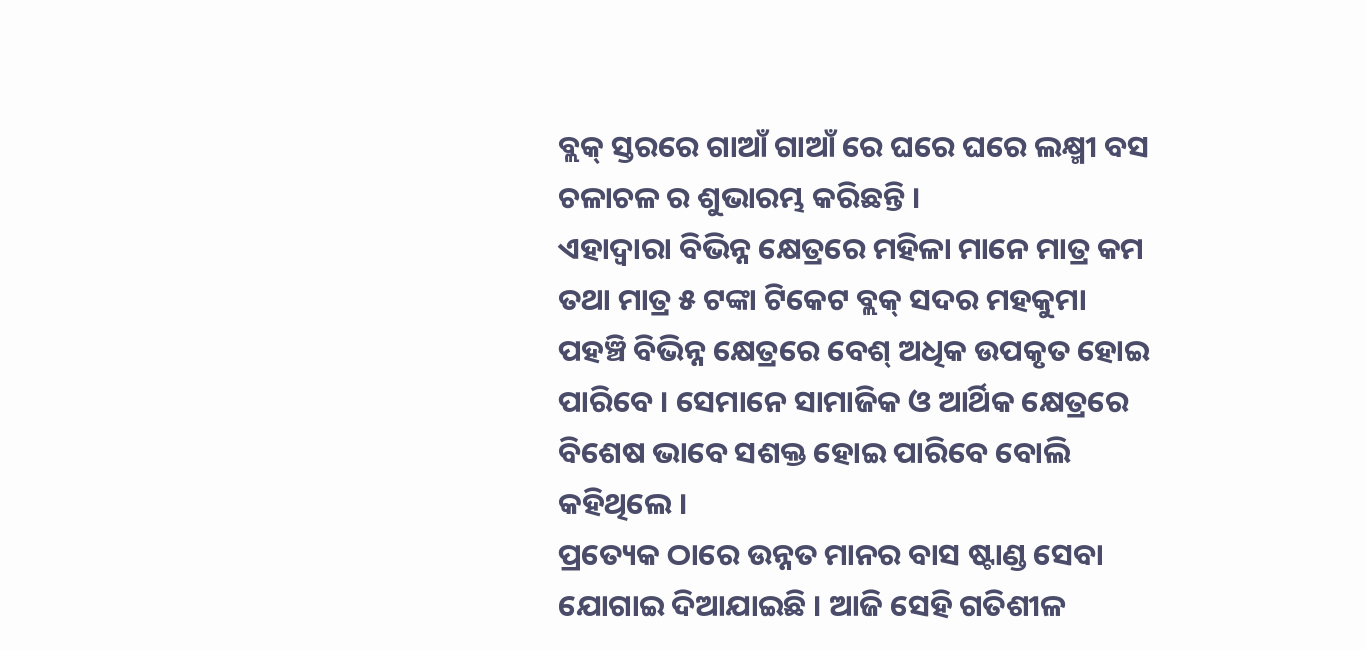ବ୍ଲକ୍ ସ୍ତରରେ ଗାଆଁ ଗାଆଁ ରେ ଘରେ ଘରେ ଲକ୍ଷ୍ମୀ ବସ ଚଳାଚଳ ର ଶୁଭାରମ୍ଭ କରିଛନ୍ତି ।
ଏହାଦ୍ବାରା ବିଭିନ୍ନ କ୍ଷେତ୍ରରେ ମହିଳା ମାନେ ମାତ୍ର କମ ତଥା ମାତ୍ର ୫ ଟଙ୍କା ଟିକେଟ ବ୍ଲକ୍ ସଦର ମହକୁମା ପହଞ୍ଚି ବିଭିନ୍ନ କ୍ଷେତ୍ରରେ ବେଶ୍ ଅଧିକ ଉପକୃତ ହୋଇ ପାରିବେ । ସେମାନେ ସାମାଜିକ ଓ ଆର୍ଥିକ କ୍ଷେତ୍ରରେ ବିଶେଷ ଭାବେ ସଶକ୍ତ ହୋଇ ପାରିବେ ବୋଲି କହିଥିଲେ ।
ପ୍ରତ୍ୟେକ ଠାରେ ଉନ୍ନତ ମାନର ବାସ ଷ୍ଟାଣ୍ଡ ସେବା ଯୋଗାଇ ଦିଆଯାଇଛି । ଆଜି ସେହି ଗତିଶୀଳ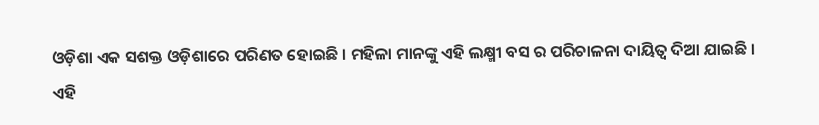ଓଡ଼ିଶା ଏକ ସଶକ୍ତ ଓଡ଼ିଶାରେ ପରିଣତ ହୋଇଛି । ମହିଳା ମାନଙ୍କୁ ଏହି ଲକ୍ଷ୍ମୀ ବସ ର ପରିଚାଳନା ଦାୟିତ୍ଵ ଦିଆ ଯାଇଛି ।
ଏହି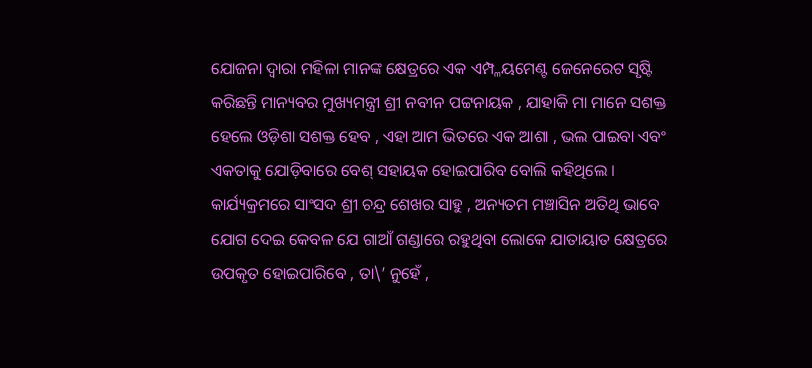ଯୋଜନା ଦ୍ୱାରା ମହିଳା ମାନଙ୍କ କ୍ଷେତ୍ରରେ ଏକ ଏମ୍ପ୍ଳୟମେଣ୍ଟ ଜେନେରେଟ ସୃଷ୍ଟି କରିଛନ୍ତି ମାନ୍ୟବର ମୁଖ୍ୟମନ୍ତ୍ରୀ ଶ୍ରୀ ନବୀନ ପଟ୍ଟନାୟକ , ଯାହାକି ମା ମାନେ ସଶକ୍ତ ହେଲେ ଓଡ଼ିଶା ସଶକ୍ତ ହେବ , ଏହା ଆମ ଭିତରେ ଏକ ଆଶା , ଭଲ ପାଇବା ଏବଂ ଏକତାକୁ ଯୋଡ଼ିବାରେ ବେଶ୍ ସହାୟକ ହୋଇପାରିବ ବୋଲି କହିଥିଲେ ।
କାର୍ଯ୍ୟକ୍ରମରେ ସାଂସଦ ଶ୍ରୀ ଚନ୍ଦ୍ର ଶେଖର ସାହୁ , ଅନ୍ୟତମ ମଞ୍ଚାସିନ ଅତିଥି ଭାବେ ଯୋଗ ଦେଇ କେବଳ ଯେ ଗାଆଁ ଗଣ୍ଡାରେ ରହୁଥିବା ଲୋକେ ଯାତାୟାତ କ୍ଷେତ୍ରରେ ଉପକୃତ ହୋଇପାରିବେ , ତା\’ ନୁହେଁ ,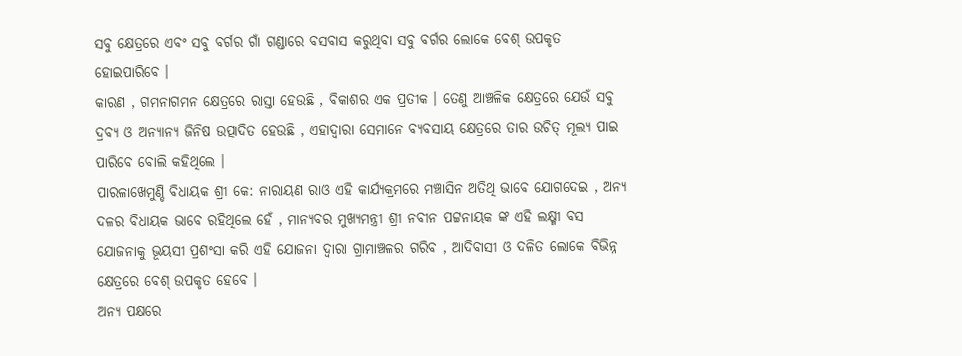ସବୁ କ୍ଷେତ୍ରରେ ଏବଂ ସବୁ ବର୍ଗର ଗାଁ ଗଣ୍ଡାରେ ବସବାସ କରୁଥିବା ସବୁ ବର୍ଗର ଲୋକେ ବେଶ୍ ଉପକୃତ ହୋଇପାରିବେ ।
କାରଣ , ଗମନାଗମନ କ୍ଷେତ୍ରରେ ରାସ୍ତା ହେଉଛି , ବିକାଶର ଏକ ପ୍ରତୀକ । ତେଣୁ ଆଞ୍ଚଳିକ କ୍ଷେତ୍ରରେ ଯେଉଁ ସବୁ ଦ୍ରବ୍ୟ ଓ ଅନ୍ୟାନ୍ୟ ଜିନିଷ ଉତ୍ପାଦିତ ହେଉଛି , ଏହାଦ୍ବାରା ସେମାନେ ବ୍ୟବସାୟ କ୍ଷେତ୍ରରେ ତାର ଉଚିତ୍ ମୂଲ୍ୟ ପାଇ ପାରିବେ ବୋଲି କହିଥିଲେ ।
ପାରଳାଖେମୁଣ୍ଡି ବିଧାୟକ ଶ୍ରୀ କେ: ନାରାୟଣ ରାଓ ଏହି କାର୍ଯ୍ୟକ୍ରମରେ ମଞ୍ଚାସିନ ଅତିଥି ଭାବେ ଯୋଗଦେଇ , ଅନ୍ୟ ଦଳର ବିଧାୟକ ଭାବେ ରହିଥିଲେ ହେଁ , ମାନ୍ୟବର ମୁଖ୍ୟମନ୍ତ୍ରୀ ଶ୍ରୀ ନବୀନ ପଟ୍ଟନାୟକ ଙ୍କ ଏହି ଲକ୍ଷ୍ମୀ ବସ ଯୋଜନାକୁ ଭୂୟସୀ ପ୍ରଶଂସା କରି ଏହି ଯୋଜନା ଦ୍ୱାରା ଗ୍ରାମାଞ୍ଚଳର ଗରିବ , ଆଦିବାସୀ ଓ ଦଳିତ ଲୋକେ ବିଭିନ୍ନ କ୍ଷେତ୍ରରେ ବେଶ୍ ଉପକୃତ ହେବେ ।
ଅନ୍ୟ ପକ୍ଷରେ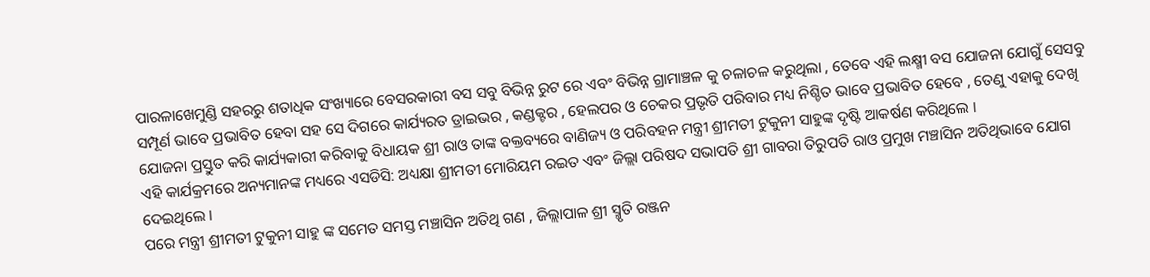ପାରଳାଖେମୁଣ୍ଡି ସହରରୁ ଶତାଧିକ ସଂଖ୍ୟାରେ ବେସରକାରୀ ବସ ସବୁ ବିଭିନ୍ନ ରୁଟ ରେ ଏବଂ ବିଭିନ୍ନ ଗ୍ରାମାଞ୍ଚଳ କୁ ଚଳାଚଳ କରୁଥିଲା , ତେବେ ଏହି ଲକ୍ଷ୍ମୀ ବସ ଯୋଜନା ଯୋଗୁଁ ସେସବୁ ସମ୍ପୂର୍ଣ ଭାବେ ପ୍ରଭାବିତ ହେବା ସହ ସେ ଦିଗରେ କାର୍ଯ୍ୟରତ ଡ୍ରାଇଭର , କଣ୍ଡକ୍ଟର , ହେଲପର ଓ ଚେକର ପ୍ରଭୃତି ପରିବାର ମଧ୍ୟ ନିଶ୍ଚିତ ଭାବେ ପ୍ରଭାବିତ ହେବେ , ତେଣୁ ଏହାକୁ ଦେଖି ଯୋଜନା ପ୍ରସ୍ତୁତ କରି କାର୍ଯ୍ୟକାରୀ କରିବାକୁ ବିଧାୟକ ଶ୍ରୀ ରାଓ ତାଙ୍କ ବକ୍ତବ୍ୟରେ ବାଣିଜ୍ୟ ଓ ପରିବହନ ମନ୍ତ୍ରୀ ଶ୍ରୀମତୀ ଟୁକୁନୀ ସାହୁଙ୍କ ଦୃଷ୍ଟି ଆକର୍ଷଣ କରିଥିଲେ ।
ଏହି କାର୍ଯକ୍ରମରେ ଅନ୍ୟମାନଙ୍କ ମଧ୍ୟରେ ଏସଡିସି: ଅଧ୍ୟକ୍ଷା ଶ୍ରୀମତୀ ମୋରିୟମ ରଇତ ଏବଂ ଜିଲ୍ଲା ପରିଷଦ ସଭାପତି ଶ୍ରୀ ଗାବରା ତିରୁପତି ରାଓ ପ୍ରମୁଖ ମଞ୍ଚାସିନ ଅତିଥିଭାବେ ଯୋଗ ଦେଇଥିଲେ ।
ପରେ ମନ୍ତ୍ରୀ ଶ୍ରୀମତୀ ଟୁକୁନୀ ସାହୁ ଙ୍କ ସମେତ ସମସ୍ତ ମଞ୍ଚାସିନ ଅତିଥି ଗଣ , ଜିଲ୍ଲାପାଳ ଶ୍ରୀ ସ୍ମୃତି ରଞ୍ଜନ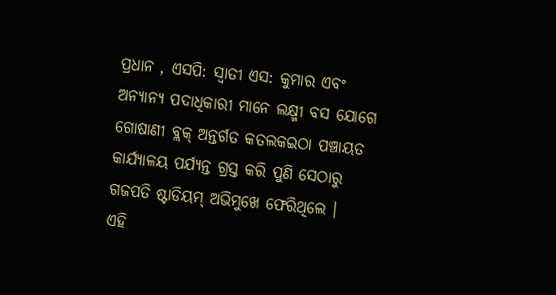ପ୍ରଧାନ , ଏସପି: ସ୍ଵାତୀ ଏସ: କୁମାର ଏବଂ ଅନ୍ୟାନ୍ୟ ପଦାଧିକାରୀ ମାନେ ଲକ୍ଷ୍ମୀ ବସ ଯୋଗେ ଗୋଷାଣୀ ବ୍ଲକ୍ ଅନ୍ତର୍ଗତ କତଲକଇଠା ପଞ୍ଚାୟତ କାର୍ଯ୍ୟାଳୟ ପର୍ଯ୍ୟନ୍ତ ଗ୍ରସ୍ତ କରି ପୁଣି ସେଠାରୁ ଗଜପତି ଷ୍ଟାଡିୟମ୍ ଅଭିମୁଖେ ଫେରିଥିଲେ ।
ଏହି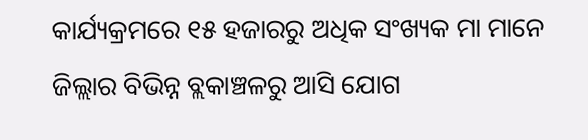କାର୍ଯ୍ୟକ୍ରମରେ ୧୫ ହଜାରରୁ ଅଧିକ ସଂଖ୍ୟକ ମା ମାନେ ଜିଲ୍ଲାର ବିଭିନ୍ନ ବ୍ଲକାଞ୍ଚଳରୁ ଆସି ଯୋଗ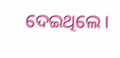ଦେଇଥିଲେ ।